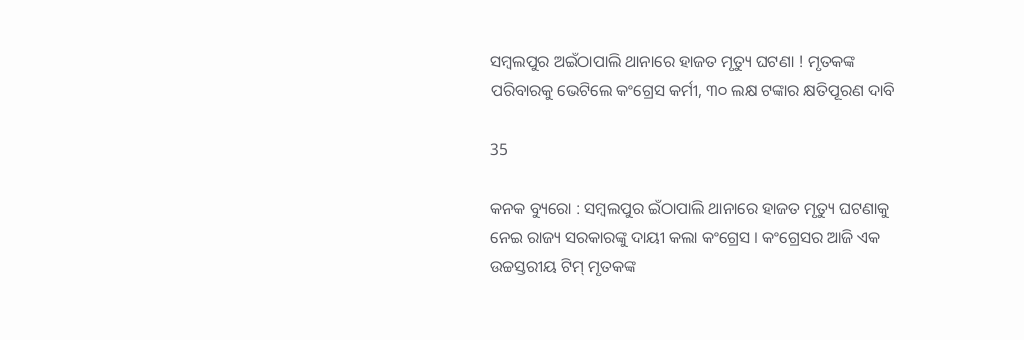ସମ୍ବଲପୁର ଅଇଁଠାପାଲି ଥାନାରେ ହାଜତ ମୃତ୍ୟୁ ଘଟଣା ! ମୃତକଙ୍କ ପରିବାରକୁ ଭେଟିଲେ କଂଗ୍ରେସ କର୍ମୀ, ୩୦ ଲକ୍ଷ ଟଙ୍କାର କ୍ଷତିପୂରଣ ଦାବି

35

କନକ ବ୍ୟୁରୋ : ସମ୍ବଲପୁର ଇଁଠାପାଲି ଥାନାରେ ହାଜତ ମୃତ୍ୟୁ ଘଟଣାକୁ ନେଇ ରାଜ୍ୟ ସରକାରଙ୍କୁ ଦାୟୀ କଲା କଂଗ୍ରେସ । କଂଗ୍ରେସର ଆଜି ଏକ ଉଚ୍ଚସ୍ତରୀୟ ଟିମ୍ ମୃତକଙ୍କ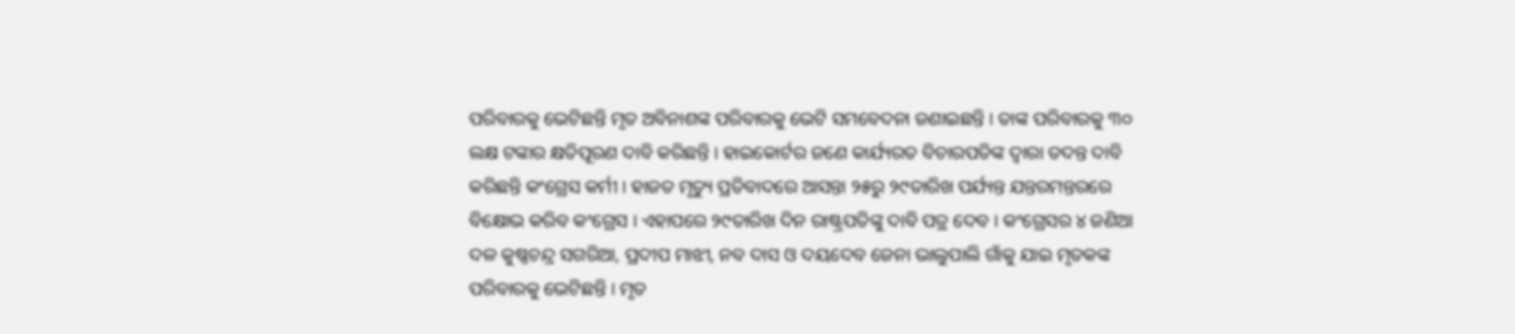ପରିବାରକୁ ଭେଟିଛନ୍ତି ମୃତ ଅବିନାଶଙ୍କ ପରିବାରକୁ ଭେଟି ସମବେଦନା ଜଣାଇଛନ୍ତି । ତାଙ୍କ ପରିବାରକୁ ୩୦ ଲକ୍ଷ ଟଙ୍କାର କ୍ଷତିପୂରଣ ଦାବି କରିଛନ୍ତି । ହାଇକୋର୍ଟର ଜଣେ କାର୍ଯ୍ୟରତ ବିଚାରପତିଙ୍କ ଦ୍ୱାରା ତଦନ୍ତ ଦାବି କରିଛନ୍ତି କଂଗ୍ରେସ କର୍ମୀ । ହାଜତ ମୃତ୍ୟୁ ପ୍ରତିବାଦରେ ଆସନ୍ତା ୨୫ରୁ ୨୯ତାରିଖ ପର୍ଯ୍ୟନ୍ତ ଯନ୍ତରମନ୍ତରରେ ବିକ୍ଷୋଭ କରିବ କଂଗ୍ରେସ । ଏହାପରେ ୨୯ତାରିଖ ଦିନ ରାଷ୍ଟ୍ରପତିଙ୍କୁ ଦାବି ପତ୍ର ଦେବ । କଂଗ୍ରେସର ୪ ଜଣିଆ ଦଳ କୁଷ୍ଣଚନ୍ଦ୍ର ସଗରିଆ, ପ୍ରଦୀପ ମାଝୀ, ନବ ଦାସ ଓ ଦୟଦେବ ଜେନା ଭାଲୁପାଲି ଗାଁକୁ ଯାଇ ମୃତକଙ୍କ ପରିବାରକୁ ଭେଟିଛନ୍ତି । ମୃତ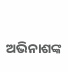ଅଭିନାଶଙ୍କ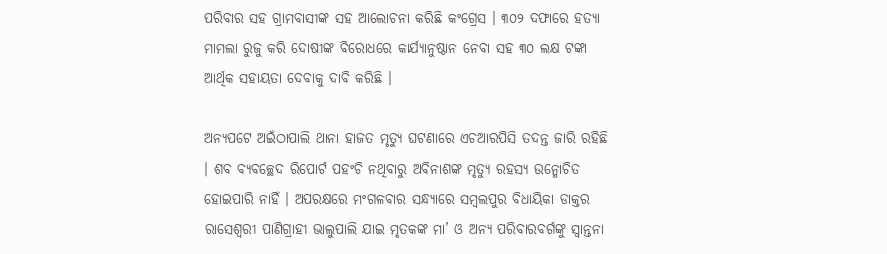ପରିବାର ସହ ଗ୍ରାମବାସୀଙ୍କ ସହ ଆଲୋଚନା କରିଛି କଂଗ୍ରେସ । ୩୦୨ ଦଫାରେ ହତ୍ୟା ମାମଲା ରୁଜୁ କରି ଦୋଷୀଙ୍କ ବିରୋଧରେ କାର୍ଯ୍ୟାନୁଷ୍ଠାନ ନେବା ସହ ୩୦ ଲକ୍ଷ ଟଙ୍କା ଆର୍ଥିକ ସହାୟତା ଦେବାକୁ ଦାବି କରିଛି ।

ଅନ୍ୟପଟେ ଅଇଁଠାପାଲି ଥାନା ହାଜତ ମୃତ୍ୟୁ ଘଟଣାରେ ଏଚଆରପିସି ତଦନ୍ତ ଜାରି ରହିଛି । ଶବ ବ୍ୟବଚ୍ଛେଦ ରିପୋର୍ଟ ପହଂଚି ନଥିବାରୁ ଅବିନାଶଙ୍କ ମୃତ୍ୟୁ ରହସ୍ୟ ଉନ୍ମୋଚିତ ହୋଇପାରି ନାହିଁ । ଅପରକ୍ଷରେ ମଂଗଳବାର ସନ୍ଧ୍ୟାରେ ସମ୍ବଲପୁର ବିଧାୟିକା ଡାକ୍ତର ରାସେଶ୍ୱରୀ ପାଣିଗ୍ରାହୀ ଭାଲୁପାଲି ଯାଇ ମୃତକଙ୍କ ମା’ ଓ ଅନ୍ୟ ପରିବାରବର୍ଗଙ୍କୁ ସ୍ୱାନ୍ତନା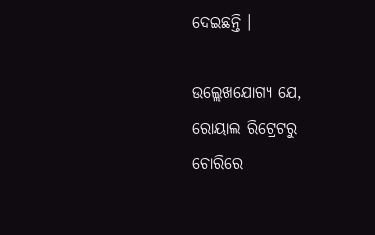ଦେଇଛନ୍ତି ।

ଉଲ୍ଲେଖଯୋଗ୍ୟ ଯେ, ରୋୟାଲ ରିଟ୍ରେଟରୁ ଚୋରିରେ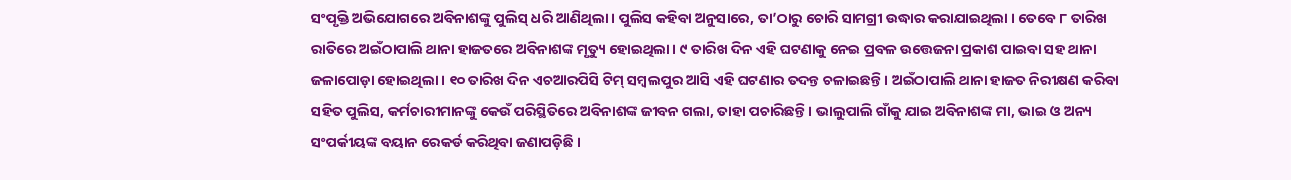ସଂପୃକ୍ତି ଅଭିଯୋଗରେ ଅବିନାଶଙ୍କୁ ପୁଲିସ୍ ଧରି ଆଣିଥିଲା । ପୁଲିସ କହିବା ଅନୁସାରେ, ତା’ଠାରୁ ଚୋରି ସାମଗ୍ରୀ ଉଦ୍ଧାର କରାଯାଇଥିଲା । ତେବେ ୮ ତାରିଖ ରାତିରେ ଅଇଁଠାପାଲି ଥାନା ହାଜତରେ ଅବିନାଶଙ୍କ ମୃତ୍ୟୁ ହୋଇଥିଲା । ୯ ତାରିଖ ଦିନ ଏହି ଘଟଣାକୁ ନେଇ ପ୍ରବଳ ଉତ୍ତେଜନା ପ୍ରକାଶ ପାଇବା ସହ ଥାନା ଜଳାପୋଡ଼ା ହୋଇଥିଲା । ୧୦ ତାରିଖ ଦିନ ଏଚଆରପିସି ଟିମ୍ ସମ୍ବଲପୁର ଆସି ଏହି ଘଟଣାର ତଦନ୍ତ ଚଳାଇଛନ୍ତି । ଅଇଁଠାପାଲି ଥାନା ହାଜତ ନିରୀକ୍ଷଣ କରିବା ସହିତ ପୁଲିସ, କର୍ମଚାରୀମାନଙ୍କୁ କେଉଁ ପରିସ୍ଥିତିରେ ଅବିନାଶଙ୍କ ଜୀବନ ଗଲା, ତାହା ପଚାରିଛନ୍ତି । ଭାଲୁପାଲି ଗାଁକୁ ଯାଇ ଅବିନାଶଙ୍କ ମା, ଭାଇ ଓ ଅନ୍ୟ ସଂପର୍କୀୟଙ୍କ ବୟାନ ରେକର୍ଡ କରିଥିବା ଜଣାପଡ଼ିଛି ।